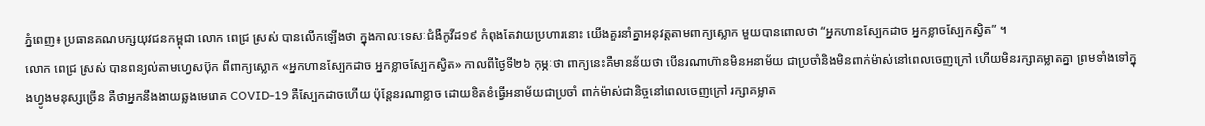ភ្នំពេញ៖ ប្រធានគណបក្សយុវជនកម្ពុជា លោក ពេជ្រ ស្រស់ បានលើកឡើងថា ក្នុងកាលៈទេសៈជំងឺកូវីដ១៩ កំពុងតែវាយប្រហារនោះ យើងគួរនាំគ្នាអនុវត្តតាមពាក្យស្លោក មួយបានពោលថា “អ្នកហានស្បែកដាច អ្នកខ្លាចស្បែកស្វិត” ។
លោក ពេជ្រ ស្រស់ បានពន្យល់តាមហ្វេសប៊ុក ពីពាក្យស្លោក «អ្នកហានស្បែកដាច អ្នកខ្លាចស្បែកស្វិត» កាលពីថ្ងៃទី២៦ កុម្ភៈថា ពាក្យនេះគឺមានន័យថា បើនរណាហ៊ានមិនអនាម័យ ជាប្រចាំនិងមិនពាក់ម៉ាស់នៅពេលចេញក្រៅ ហើយមិនរក្សាគម្លាតគ្នា ព្រមទាំងទៅក្នុងហ្វូងមនុស្សច្រើន គឺថាអ្នកនឹងងាយឆ្លងមេរោគ COVID-19 គឺស្បែកដាចហើយ ប៉ុន្តែនរណាខ្លាច ដោយខិតខំធ្វើអនាម័យជាប្រចាំ ពាក់ម៉ាស់ជានិច្ចនៅពេលចេញក្រៅ រក្សាគម្លាត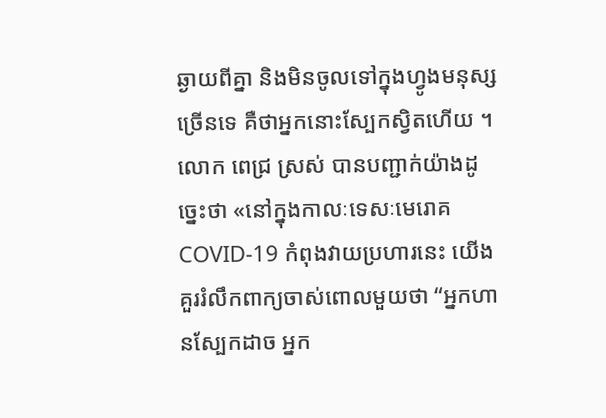ឆ្ងាយពីគ្នា និងមិនចូលទៅក្នុងហ្វូងមនុស្សច្រើនទេ គឺថាអ្នកនោះស្បែកស្វិតហើយ ។
លោក ពេជ្រ ស្រស់ បានបញ្ជាក់យ៉ាងដូច្នេះថា «នៅក្នុងកាលៈទេសៈមេរោគ COVID-19 កំពុងវាយប្រហារនេះ យើងគួររំលឹកពាក្យចាស់ពោលមួយថា “អ្នកហានស្បែកដាច អ្នក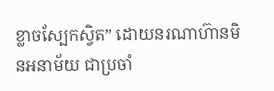ខ្លាចស្បែកស្វិត” ដោយនរណាហ៊ានមិនអនាម័យ ជាប្រចាំ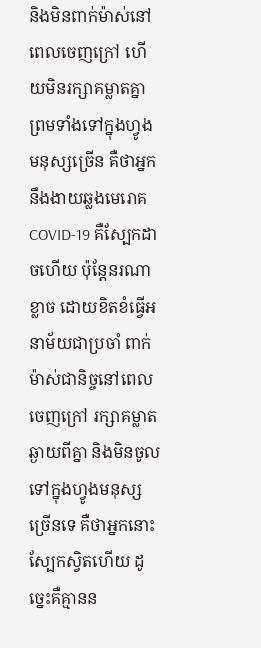និងមិនពាក់ម៉ាស់នៅពេលចេញក្រៅ ហើយមិនរក្សាគម្លាតគ្នា ព្រមទាំងទៅក្នុងហ្វូងមនុស្សច្រើន គឺថាអ្នកនឹងងាយឆ្លងមេរោគ COVID-19 គឺស្បែកដាចហើយ ប៉ុន្តែនរណាខ្លាច ដោយខិតខំធ្វើអនាម័យជាប្រចាំ ពាក់ម៉ាស់ជានិច្ចនៅពេលចេញក្រៅ រក្សាគម្លាតឆ្ងាយពីគ្នា និងមិនចូលទៅក្នុងហ្វូងមនុស្សច្រើនទេ គឺថាអ្នកនោះស្បែកស្វិតហើយ ដូច្នេះគឺគ្មានន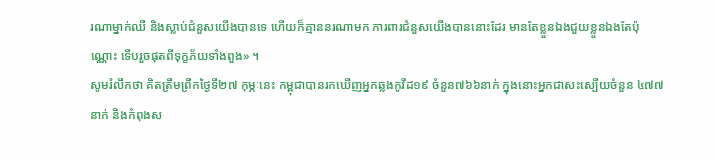រណាម្នាក់ឈឺ និងស្លាប់ជំនួសយើងបានទេ ហើយក៏គ្មាននរណាមក ការពារជំនួសយើងបាននោះដែរ មានតែខ្លួនឯងជួយខ្លួនឯងតែប៉ុណ្ណោះ ទើបរួចផុតពីទុក្ខភ័យទាំងពួង» ។
សូមរំលឹកថា គិតត្រឹមព្រឹកថ្ងៃទី២៧ កុម្ភៈនេះ កម្ពុជាបានរកឃើញអ្នកឆ្លងកូវីដ១៩ ចំនួន៧៦៦នាក់ ក្នុងនោះអ្នកជាសះស្បើយចំនួន ៤៧៧នាក់ និងកំពុងស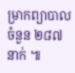ម្រាកព្យាបាលចំនួន ២៨៧នាក់ ៕